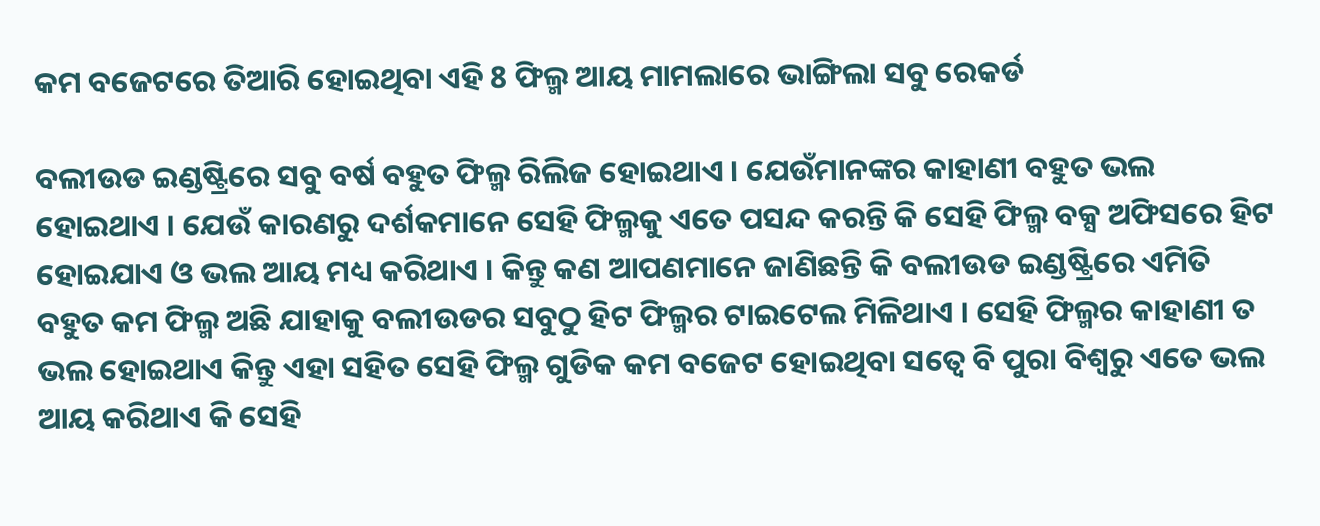କମ ବଜେଟରେ ତିଆରି ହୋଇଥିବା ଏହି 8 ଫିଲ୍ମ ଆୟ ମାମଲାରେ ଭାଙ୍ଗିଲା ସବୁ ରେକର୍ଡ

ବଲୀଉଡ ଇଣ୍ଡଷ୍ଟ୍ରିରେ ସବୁ ବର୍ଷ ବହୁତ ଫିଲ୍ମ ରିଲିଜ ହୋଇଥାଏ । ଯେଉଁମାନଙ୍କର କାହାଣୀ ବହୁତ ଭଲ ହୋଇଥାଏ । ଯେଉଁ କାରଣରୁ ଦର୍ଶକମାନେ ସେହି ଫିଲ୍ମକୁ ଏତେ ପସନ୍ଦ କରନ୍ତି କି ସେହି ଫିଲ୍ମ ବକ୍ସ ଅଫିସରେ ହିଟ ହୋଇଯାଏ ଓ ଭଲ ଆୟ ମଧ୍ୟ କରିଥାଏ । କିନ୍ତୁ କଣ ଆପଣମାନେ ଜାଣିଛନ୍ତି କି ବଲୀଉଡ ଇଣ୍ଡଷ୍ଟ୍ରିରେ ଏମିତି ବହୁତ କମ ଫିଲ୍ମ ଅଛି ଯାହାକୁ ବଲୀଉଡର ସବୁଠୁ ହିଟ ଫିଲ୍ମର ଟାଇଟେଲ ମିଳିଥାଏ । ସେହି ଫିଲ୍ମର କାହାଣୀ ତ ଭଲ ହୋଇଥାଏ କିନ୍ତୁ ଏହା ସହିତ ସେହି ଫିଲ୍ମ ଗୁଡିକ କମ ବଜେଟ ହୋଇଥିବା ସତ୍ବେ ବି ପୁରା ବିଶ୍ଵରୁ ଏତେ ଭଲ ଆୟ କରିଥାଏ କି ସେହି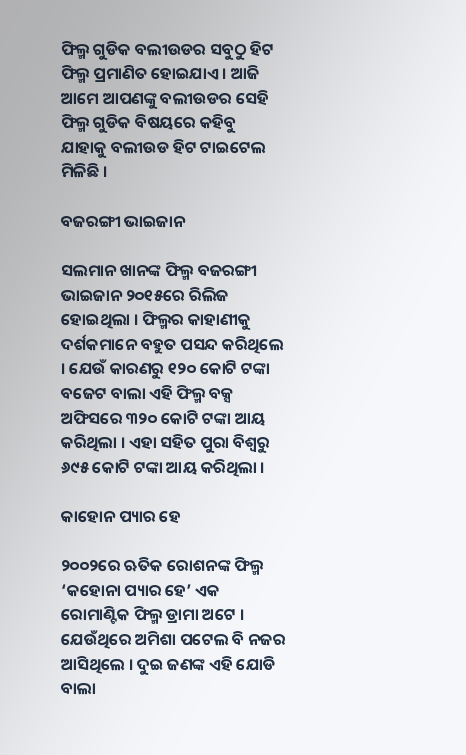ଫିଲ୍ମ ଗୁଡିକ ବଲୀଉଡର ସବୁଠୁ ହିଟ ଫିଲ୍ମ ପ୍ରମାଣିତ ହୋଇଯାଏ । ଆଜି ଆମେ ଆପଣଙ୍କୁ ବଲୀଉଡର ସେହି ଫିଲ୍ମ ଗୁଡିକ ବିଷୟରେ କହିବୁ ଯାହାକୁ ବଲୀଉଡ ହିଟ ଟାଇଟେଲ ମିଳିଛି ।

ବଜରଙ୍ଗୀ ଭାଇଜାନ

ସଲମାନ ଖାନଙ୍କ ଫିଲ୍ମ ବଜରଙ୍ଗୀ ଭାଇଜାନ ୨୦୧୫ରେ ରିଲିଜ ହୋଇଥିଲା । ଫିଲ୍ମର କାହାଣୀକୁ ଦର୍ଶକମାନେ ବହୁତ ପସନ୍ଦ କରିଥିଲେ । ଯେଉଁ କାରଣରୁ ୧୨୦ କୋଟି ଟଙ୍କା ବଜେଟ ବାଲା ଏହି ଫିଲ୍ମ ବକ୍ସ ଅଫିସରେ ୩୨୦ କୋଟି ଟଙ୍କା ଆୟ କରିଥିଲା । ଏହା ସହିତ ପୁରା ବିଶ୍ଵରୁ ୬୯୫ କୋଟି ଟଙ୍କା ଆୟ କରିଥିଲା ।

କାହୋନ ପ୍ୟାର ହେ

୨୦୦୨ରେ ଋତିକ ରୋଶନଙ୍କ ଫିଲ୍ମ ‘କହୋନା ପ୍ୟାର ହେ’ ଏକ ରୋମାଣ୍ଟିକ ଫିଲ୍ମ ଡ୍ରାମା ଅଟେ । ଯେଉଁଥିରେ ଅମିଶା ପଟେଲ ବି ନଜର ଆସିଥିଲେ । ଦୁଇ ଜଣଙ୍କ ଏହି ଯୋଡି ବାଲା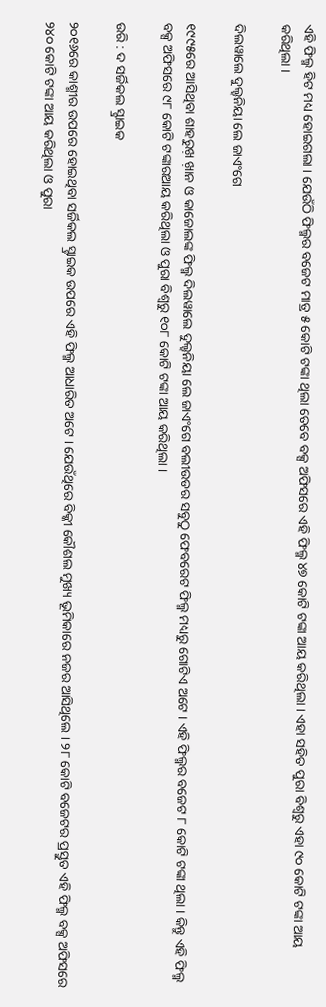ଏହି ଫିଲ୍ମ ହିଟ ମଧ୍ୟ ହୋଇଗଲା । ଯେଉଁଠି ଫିଲ୍ମର ବଜେଟ ମାତ୍ର ୫ କୋଟି ଟଙ୍କା ଥିଲା ତେବେ ବକ୍ସ ଅଫିସରେ ଏହି ଫିଲ୍ମ ୪୭ କୋଟି ଟଙ୍କା ଆୟ କରିଥିଲା । ଏହା ସହିତ ପୁରା ବିଶ୍ଵରୁ ଏହା ୯୦ କୋଟି ଟଙ୍କା ଆୟ କରିଥିଲା ।

ଦିଲୱାଲେ ଦୁଲ୍ହନିୟା ଲେ ଜାଏଂଗେ

୧୯୯୫ରେ ଆସିଥିବା ଶାହରୁଖ଼ ଖ଼ାନ ଓ କାଜୋଲଙ୍କ ଫିଲ୍ମ ଦିଲୱାଲେ ଦୁଲ୍ହନିୟା ଲେ ଜାଏଂଗେ ବଲୀଉଡର ସବୁଠୁ ଫେବରେଟ ଫିଲ୍ମ ମଧ୍ୟରୁ ଗୋଟିଏ ଅଟେ । ଏହି ଫିଲ୍ମର ବଜେଟ ୮ କୋଟି ଟଙ୍କା ଥିଲା । କିନ୍ତୁ ଏହି ଫିଲ୍ମ ବକ୍ସ ଅଫିସରେ ୯୮ କୋଟି ଟଙ୍କାରଆୟ କରିଥିଲା ଓ ପୁରା ବିଶ୍ଵରୁ ୧୦୮ କୋଟି ଟଙ୍କା ଆୟ କରିଥିଲା ।

ଉରି : ଦ ସର୍ଜିକଲ ସ୍ଟ୍ରାଇକ

୨୦୧୬ରେ କାଶ୍ମୀର ଉପରେ ହୋଇଥିବା ସର୍ଜିକଲ ସ୍ଟ୍ରାଇକ ଉପରେ ଏହି ଫିଲ୍ମ ଆଧାରିତ ଅଟେ । ଯେଉଁଥିରେ ବିକ୍କୀ କୌଶଲ ମୁଖ୍ୟ ଭୂମିକାରେ ନଜର ଆସିଥିଲେ । ୨୮ କୋଟି ବଜେଟର ପ୍ରସ୍ତୁତ ଏହି ଫିଲ୍ମ ବକ୍ସ ଅଫିସରେ ୨୪୦ କୋଟି ଟଙ୍କା ଆୟ କରିଥିଲା ଓ ପୁରା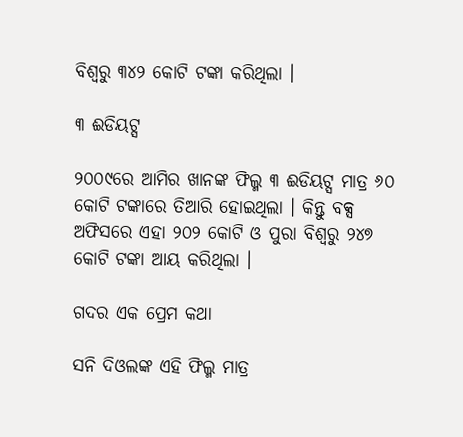ବିଶ୍ଵରୁ ୩୪୨ କୋଟି ଟଙ୍କା କରିଥିଲା ।

୩ ଈଡିୟଟ୍ସ

୨୦୦୯ରେ ଆମିର ଖାନଙ୍କ ଫିଲ୍ମ ୩ ଈଡିୟଟ୍ସ ମାତ୍ର ୬୦ କୋଟି ଟଙ୍କାରେ ତିଆରି ହୋଇଥିଲା । କିନ୍ତୁ ବକ୍ସ ଅଫିସରେ ଏହା ୨୦୨ କୋଟି ଓ ପୁରା ବିଶ୍ୱରୁ ୨୪୭ କୋଟି ଟଙ୍କା ଆୟ କରିଥିଲା ।

ଗଦର ଏକ ପ୍ରେମ କଥା

ସନି ଦିଓଲଙ୍କ ଏହି ଫିଲ୍ମ ମାତ୍ର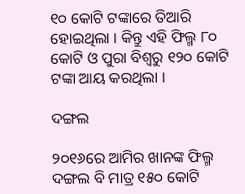୧୦ କୋଟି ଟଙ୍କାରେ ତିଆରି ହୋଇଥିଲା । କିନ୍ତୁ ଏହି ଫିଲ୍ମ ୮୦ କୋଟି ଓ ପୁରା ବିଶ୍ୱରୁ ୧୨୦ କୋଟି ଟଙ୍କା ଆୟ କରଥିଲା ।

ଦଙ୍ଗଲ

୨୦୧୬ରେ ଆମିର ଖାନଙ୍କ ଫିଲ୍ମ ଦଙ୍ଗଲ ବି ମାତ୍ର ୧୫୦ କୋଟି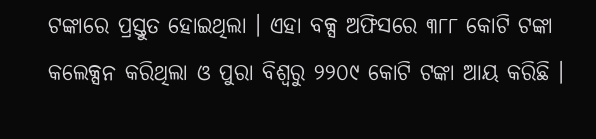ଟଙ୍କାରେ ପ୍ରସ୍ତୁତ ହୋଇଥିଲା । ଏହା ବକ୍ସ ଅଫିସରେ ୩୮୮ କୋଟି ଟଙ୍କା କଲେକ୍ସନ କରିଥିଲା ଓ ପୁରା ବିଶ୍ଵରୁ ୨୨୦୯ କୋଟି ଟଙ୍କା ଆୟ କରିଛି ।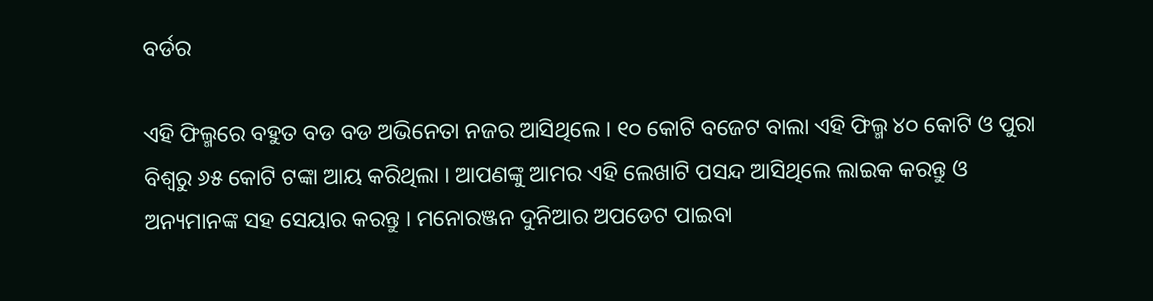ବର୍ଡର

ଏହି ଫିଲ୍ମରେ ବହୁତ ବଡ ବଡ ଅଭିନେତା ନଜର ଆସିଥିଲେ । ୧୦ କୋଟି ବଜେଟ ବାଲା ଏହି ଫିଲ୍ମ ୪୦ କୋଟି ଓ ପୁରା ବିଶ୍ଵରୁ ୬୫ କୋଟି ଟଙ୍କା ଆୟ କରିଥିଲା । ଆପଣଙ୍କୁ ଆମର ଏହି ଲେଖାଟି ପସନ୍ଦ ଆସିଥିଲେ ଲାଇକ କରନ୍ତୁ ଓ ଅନ୍ୟମାନଙ୍କ ସହ ସେୟାର କରନ୍ତୁ । ମନୋରଞ୍ଜନ ଦୁନିଆର ଅପଡେଟ ପାଇବା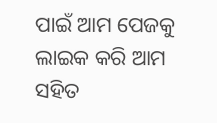ପାଇଁ ଆମ ପେଜକୁ ଲାଇକ କରି ଆମ ସହିତ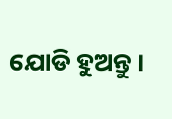ଯୋଡି ହୁଅନ୍ତୁ ।